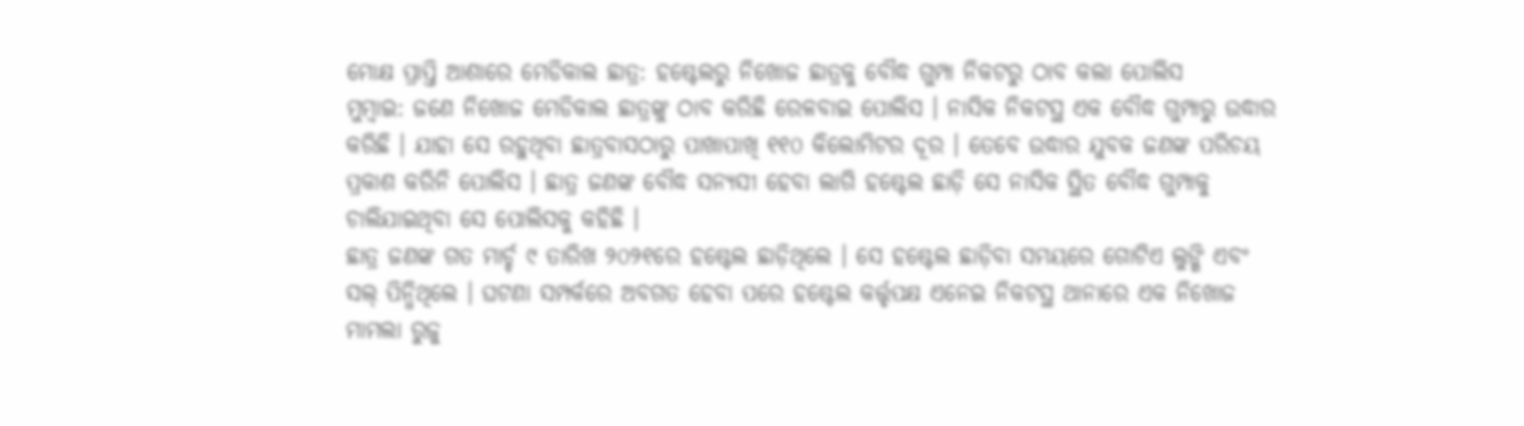ମୋକ୍ଷ ପ୍ରାପ୍ତି ଆଶାରେ ମେଡିକାଲ ଛାତ୍ର: ହଷ୍ଟେଲରୁ ନିଖୋଜ ଛାତ୍ରକୁ ବୌଦ୍ଧ ଗୁମ୍ପା ନିକଟରୁ ଠାବ କଲା ପୋଲିସ
ମୁମ୍ୱାଇ: ଜଣେ ନିଖୋଜ ମେଡିକାଲ ଛାତ୍ରଙ୍କୁ ଠାବ କରିଛି ରେଳବାଇ ପୋଲିସ । ନାସିକ ନିକଟସ୍ଥ ଏକ ବୌଦ୍ଧ ଗୁମ୍ପାରୁ ଉଦ୍ଧାର କରିଛି । ଯାହା ସେ ରହୁଥିବା ଛାତ୍ରବାସଠାରୁ ପାଖାପାଖି ୧୧୦ କିଲୋମିଟର ଦୂର । ତେବେ ଉଦ୍ଧାର ଯୁବକ ଜଣଙ୍କ ପରିଚୟ ପ୍ରକାଶ କରିନି ପୋଲିସ । ଛାତ୍ର ଜଣଙ୍କ ବୌଦ୍ଧ ସନ୍ୟସୀ ହେବା ଲାଗି ହଷ୍ଟେଲ ଛାଡ଼ି ସେ ନାସିକ ସ୍ଥିତ ବୌଦ୍ଧ ଗୁମ୍ପାକୁ ଚାଲିଯାଇଥିବା ସେ ପୋଲିସକୁ କହିଛି ।
ଛାତ୍ର ଜଣଙ୍କ ଗତ ମାର୍ଚ୍ଚ ୯ ତାରିଖ ୨୦୨୧ରେ ହଷ୍ଟେଲ ଛାଡ଼ିଥିଲେ । ସେ ହଷ୍ଟେଲ ଛାଡ଼ିବା ସମୟରେ ଗୋଟିଏ ଲୁଙ୍ଗି ଏବଂ ସଲ୍ ପିନ୍ଧିଥିଲେ । ଘଟଣା ସମ୍ପର୍କରେ ଅବଗତ ହେବା ପରେ ହଷ୍ଟେଲ କର୍ତ୍ତୃପକ୍ଷ ଏନେଇ ନିକଟସ୍ଥ ଥାନାରେ ଏକ ନିଖୋଜ ମାମଲା ରୁଜୁ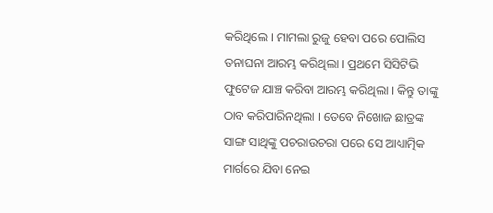କରିଥିଲେ । ମାମଲା ରୁଜୁ ହେବା ପରେ ପୋଲିସ ତନାଘନା ଆରମ୍ଭ କରିଥିଲା । ପ୍ରଥମେ ସିସିଟିଭି ଫୁଟେଜ ଯାଞ୍ଚ କରିବା ଆରମ୍ଭ କରିଥିଲା । କିନ୍ତୁ ତାଙ୍କୁ ଠାବ କରିପାରିନଥିଲା । ତେବେ ନିଖୋଜ ଛାତ୍ରଙ୍କ ସାଙ୍ଗ ସାଥିଙ୍କୁ ପଚରାଉଚରା ପରେ ସେ ଆଧ୍ୟାତ୍ମିକ ମାର୍ଗରେ ଯିବା ନେଇ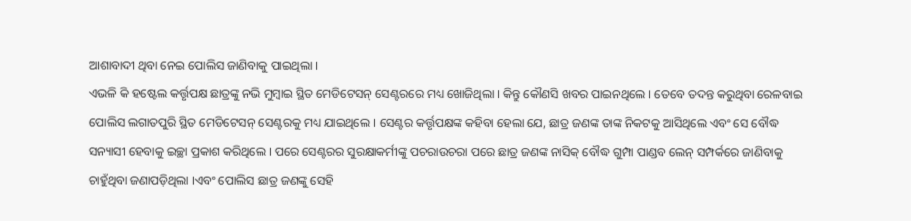ଆଶାବାଦୀ ଥିବା ନେଇ ପୋଲିସ ଜାଣିବାକୁ ପାଇଥିଲା ।
ଏଭଳି କି ହଷ୍ଟେଲ କର୍ତ୍ତୃପକ୍ଷ ଛାତ୍ରଙ୍କୁ ନଭି ମୁମ୍ୱାଇ ସ୍ଥିତ ମେଡିଟେସନ୍ ସେଣ୍ଟରରେ ମଧ୍ୟ ଖୋଜିଥିଲା । କିନ୍ତୁ କୌଣସି ଖବର ପାଇନଥିଲେ । ତେବେ ତଦନ୍ତ କରୁଥିବା ରେଳବାଇ ପୋଲିସ ଲଗାତପୁରି ସ୍ଥିତ ମେଡିଟେସନ୍ ସେଣ୍ଟରକୁ ମଧ୍ୟ ଯାଇଥିଲେ । ସେଣ୍ଟର କର୍ତ୍ତୃପକ୍ଷଙ୍କ କହିବା ହେଲା ଯେ, ଛାତ୍ର ଜଣଙ୍କ ତାଙ୍କ ନିକଟକୁ ଆସିଥିଲେ ଏବଂ ସେ ବୌଦ୍ଧ ସନ୍ୟାସୀ ହେବାକୁ ଇଚ୍ଛା ପ୍ରକାଶ କରିଥିଲେ । ପରେ ସେଣ୍ଟରର ସୁରକ୍ଷାକର୍ମୀଙ୍କୁ ପଚରାଉଚରା ପରେ ଛାତ୍ର ଜଣଙ୍କ ନାସିକ୍ ବୌଦ୍ଧ ଗୁମ୍ପା ପାଣ୍ଡବ ଲେନ୍ ସମ୍ପର୍କରେ ଜାଣିବାକୁ ଚାହୁଁଥିବା ଜଣାପଡ଼ିଥିଲା ।ଏବଂ ପୋଲିସ ଛାତ୍ର ଜଣଙ୍କୁ ସେହି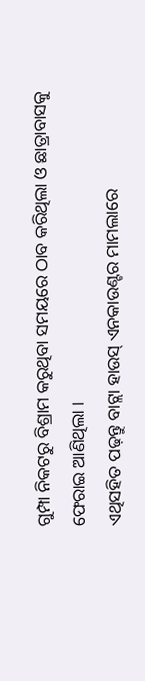ଗୁମ୍ପା ନିକଟରୁ ବିଶ୍ରାମ କରୁଥିବା ସମୟରେ ଠାବ କରିଥିଲା ଓ ଛାତ୍ରାବାସକୁ ଫେରାଇ ଆଣିଥିଲା ।
ଏଥିସହିତ ପଢ଼ନ୍ତୁ ବାଟ୍ଲା ହାଉସ୍ ଏନକାଉଣ୍ଟର ମାମଲାରେ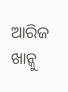ଆରିଜ ଖାନ୍କୁ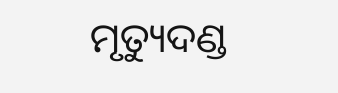ମୃତ୍ୟୁଦଣ୍ଡ